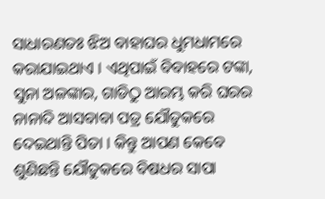ସାଧାରଣତଃ ଝିଅ ବାହାଘର ଧୁମଧାମରେ କରାଯାଇଥାଏ । ଏଥିପାଇଁ ବିବାହରେ ଟଙ୍କା, ସୁନା ଅଳଙ୍କାର, ଗାଡିଠୁ ଆରମ୍ଭ କରି ଘରର ନାନାଦି ଆସବାବା ପତ୍ର ଯୌତୁକରେ ଦେଇଥାନ୍ତି ପିତା । କିନ୍ତୁ ଆପଣ କେବେ ଶୁଣିଛନ୍ତି ଯୌତୁକରେ ବିଷଧର ସାପା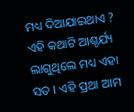ମଧ୍ୟ ଦିଆଯାଇଥାଏ ? ଏହି କଥାଟି ଆଶ୍ଚର୍ଯ୍ୟ ଲାଗୁଥିଲେ ମଧ୍ୟ ଏହା ସତ । ଏହି ପ୍ରଥା ଆମ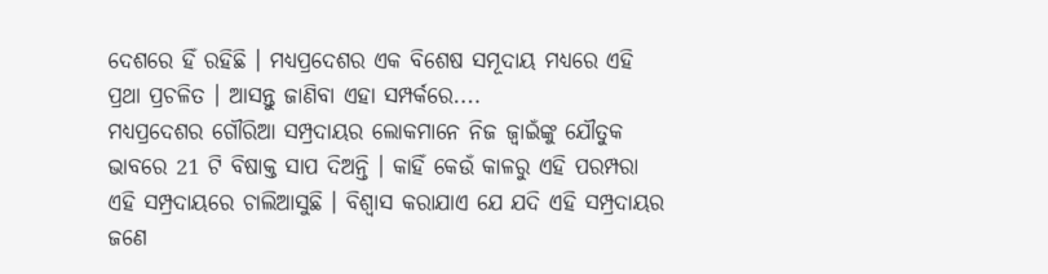ଦେଶରେ ହିଁ ରହିଛି । ମଧ୍ୟପ୍ରଦେଶର ଏକ ବିଶେଷ ସମୂଦାୟ ମଧ୍ୟରେ ଏହି ପ୍ରଥା ପ୍ରଚଳିତ । ଆସନ୍ତୁ ଜାଣିବା ଏହା ସମ୍ପର୍କରେ....
ମଧ୍ୟପ୍ରଦେଶର ଗୌରିଆ ସମ୍ପ୍ରଦାୟର ଲୋକମାନେ ନିଜ ଜ୍ବାଇଁଙ୍କୁ ଯୌତୁକ ଭାବରେ 21 ଟି ବିଷାକ୍ତ ସାପ ଦିଅନ୍ତି । କାହିଁ କେଉଁ କାଳରୁ ଏହି ପରମ୍ପରା ଏହି ସମ୍ପ୍ରଦାୟରେ ଚାଲିଆସୁଛି । ବିଶ୍ବାସ କରାଯାଏ ଯେ ଯଦି ଏହି ସମ୍ପ୍ରଦାୟର ଜଣେ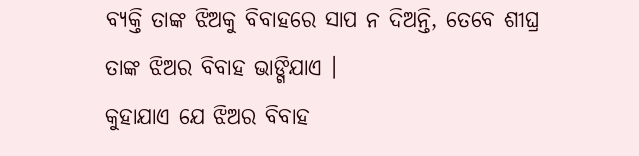ବ୍ୟକ୍ତି ତାଙ୍କ ଝିଅକୁ ବିବାହରେ ସାପ ନ ଦିଅନ୍ତି, ତେବେ ଶୀଘ୍ର ତାଙ୍କ ଝିଅର ବିବାହ ଭାଙ୍ଗିଯାଏ ।
କୁହାଯାଏ ଯେ ଝିଅର ବିବାହ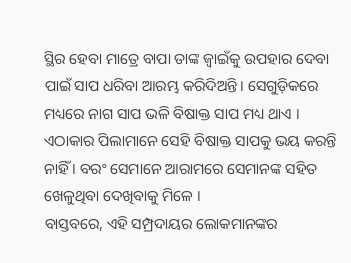ସ୍ଥିର ହେବା ମାତ୍ରେ ବାପା ତାଙ୍କ ଜ୍ବାଇଁକୁ ଉପହାର ଦେବା ପାଇଁ ସାପ ଧରିବା ଆରମ୍ଭ କରିଦିଅନ୍ତି। ସେଗୁଡ଼ିକରେ ମଧ୍ୟରେ ନାଗ ସାପ ଭଳି ବିଷାକ୍ତ ସାପ ମଧ୍ୟ ଥାଏ । ଏଠାକାର ପିଲାମାନେ ସେହି ବିଷାକ୍ତ ସାପକୁ ଭୟ କରନ୍ତି ନାହିଁ । ବରଂ ସେମାନେ ଆରାମରେ ସେମାନଙ୍କ ସହିତ ଖେଳୁଥିବା ଦେଖିବାକୁ ମିଳେ ।
ବାସ୍ତବରେ, ଏହି ସମ୍ପ୍ରଦାୟର ଲୋକମାନଙ୍କର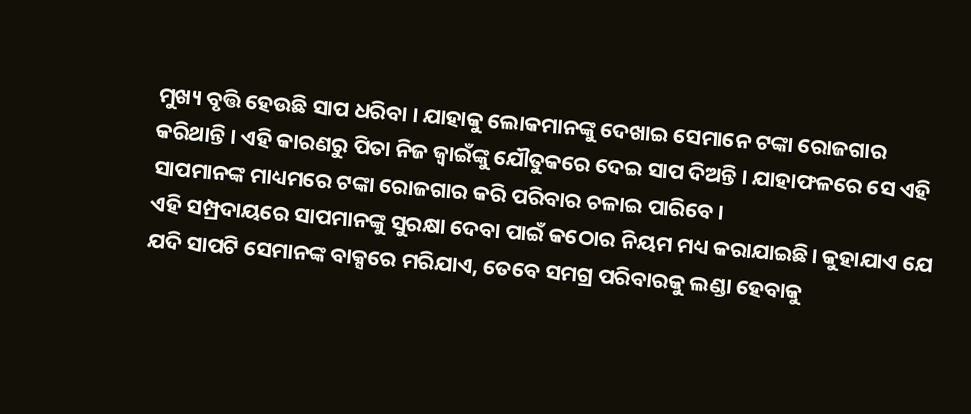ମୁଖ୍ୟ ବୃତ୍ତି ହେଉଛି ସାପ ଧରିବା । ଯାହାକୁ ଲୋକମାନଙ୍କୁ ଦେଖାଇ ସେମାନେ ଟଙ୍କା ରୋଜଗାର କରିଥାନ୍ତି । ଏହି କାରଣରୁ ପିତା ନିଜ ଜ୍ବାଇଁଙ୍କୁ ଯୌତୁକରେ ଦେଇ ସାପ ଦିଅନ୍ତି । ଯାହାଫଳରେ ସେ ଏହି ସାପମାନଙ୍କ ମାଧ୍ୟମରେ ଟଙ୍କା ରୋଜଗାର କରି ପରିବାର ଚଳାଇ ପାରିବେ।
ଏହି ସମ୍ପ୍ରଦାୟରେ ସାପମାନଙ୍କୁ ସୁରକ୍ଷା ଦେବା ପାଇଁ କଠୋର ନିୟମ ମଧ୍ୟ କରାଯାଇଛି। କୁହାଯାଏ ଯେ ଯଦି ସାପଟି ସେମାନଙ୍କ ବାକ୍ସରେ ମରିଯାଏ, ତେବେ ସମଗ୍ର ପରିବାରକୁ ଲଣ୍ଡା ହେବାକୁ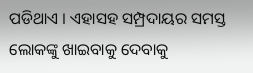ପଡିଥାଏ । ଏହାସହ ସମ୍ପ୍ରଦାୟର ସମସ୍ତ ଲୋକଙ୍କୁ ଖାଇବାକୁ ଦେବାକୁ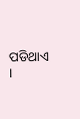ପଡିଥାଏ ।